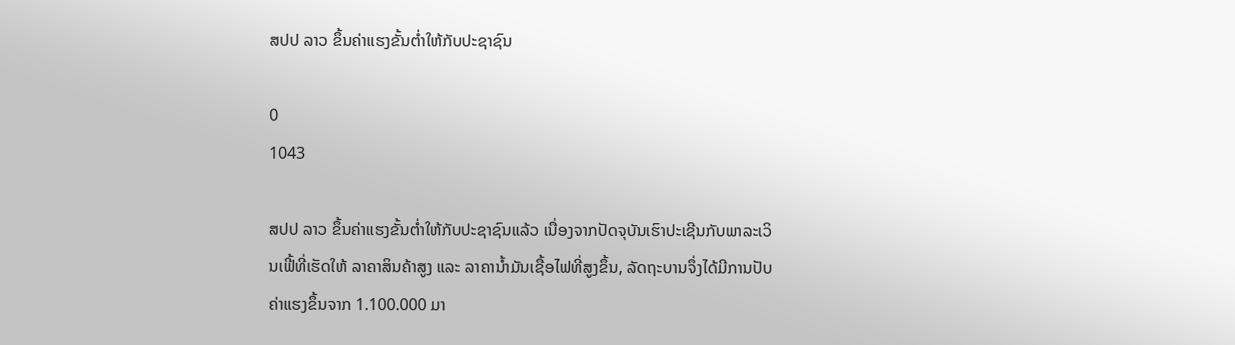ສປປ ລາວ ຂຶ້ນຄ່າແຮງຂັ້ນຕ່ຳໃຫ້ກັບປະຊາຊົນ

0
1043

ສປປ ລາວ ຂຶ້ນຄ່າແຮງຂັ້ນຕ່ຳໃຫ້ກັບປະຊາຊົນແລ້ວ ເນື່ອງຈາກປັດຈຸບັນເຮົາປະເຊີນກັບພາລະເວິນເຟີ້ທີ່ເຮັດໃຫ້ ລາຄາສິນຄ້າສູງ ແລະ ລາຄານ້ຳມັນເຊື້ອໄຟທີ່ສູງຂຶ້ນ, ລັດຖະບານຈຶ່ງໄດ້ມີການປັບຄ່າແຮງຂຶ້ນຈາກ 1.100.000 ມາ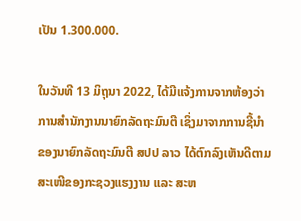ເປັນ 1.300.000.

ໃນວັນທີ 13 ມິຖຸນາ 2022, ໄດ້ມີແຈ້ງການຈາກຫ້ອງວ່າການສຳນັກງານນາຍົກລັດຖະມົນຕີ ເຊິ່ງມາຈາກການຊີ້ນຳຂອງນາຍົກລັດຖະມົນຕີ ສປປ ລາວ ໄດ້ຕົກລົງເຫັນດີຕາມສະເໜີຂອງກະຊວງແຮງງານ ແລະ ສະຫ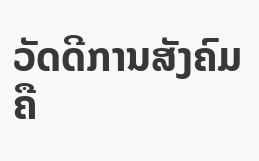ວັດດີການສັງຄົມ ຄື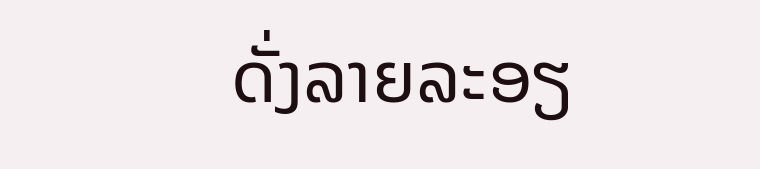ດັ່ງລາຍລະອຽ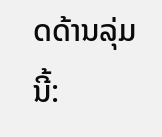ດດ້ານລຸ່ມນີ້: